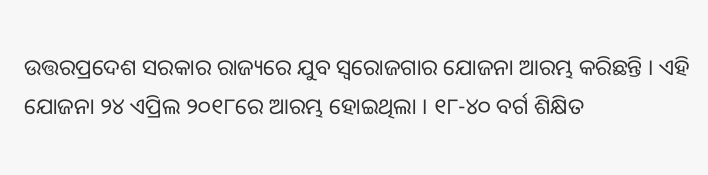ଉତ୍ତରପ୍ରଦେଶ ସରକାର ରାଜ୍ୟରେ ଯୁବ ସ୍ୱରୋଜଗାର ଯୋଜନା ଆରମ୍ଭ କରିଛନ୍ତି । ଏହି ଯୋଜନା ୨୪ ଏପ୍ରିଲ ୨୦୧୮ରେ ଆରମ୍ଭ ହୋଇଥିଲା । ୧୮-୪୦ ବର୍ଗ ଶିକ୍ଷିତ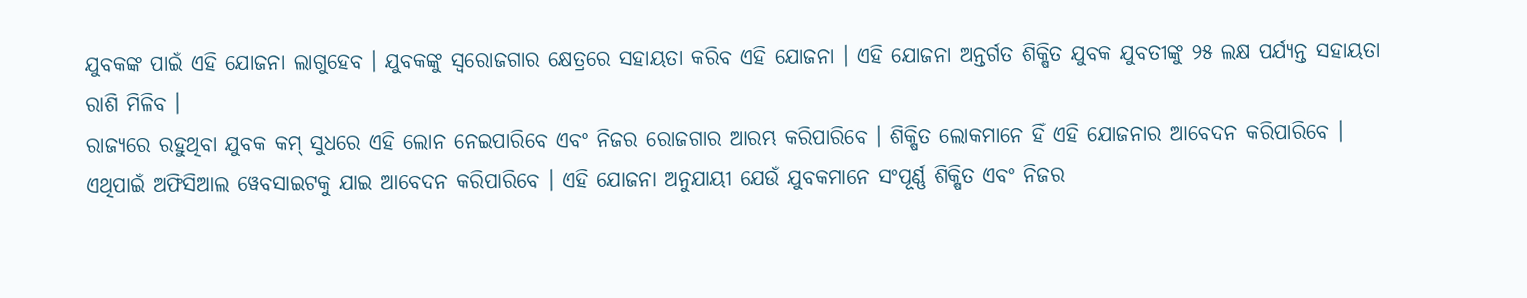ଯୁବକଙ୍କ ପାଇଁ ଏହି ଯୋଜନା ଲାଗୁହେବ । ଯୁବକଙ୍କୁ ସ୍ୱରୋଜଗାର କ୍ଷେତ୍ରରେ ସହାୟତା କରିବ ଏହି ଯୋଜନା । ଏହି ଯୋଜନା ଅନ୍ତର୍ଗତ ଶିକ୍ଷିତ ଯୁବକ ଯୁବତୀଙ୍କୁ ୨୫ ଲକ୍ଷ ପର୍ଯ୍ୟନ୍ତ ସହାୟତା ରାଶି ମିଳିବ ।
ରାଜ୍ୟରେ ରହୁଥିବା ଯୁବକ କମ୍ ସୁଧରେ ଏହି ଲୋନ ନେଇପାରିବେ ଏବଂ ନିଜର ରୋଜଗାର ଆରମ୍ଭ କରିପାରିବେ । ଶିକ୍ଷିତ ଲୋକମାନେ ହିଁ ଏହି ଯୋଜନାର ଆବେଦନ କରିପାରିବେ । ଏଥିପାଇଁ ଅଫିସିଆଲ ୱେବସାଇଟକୁ ଯାଇ ଆବେଦନ କରିପାରିବେ । ଏହି ଯୋଜନା ଅନୁଯାୟୀ ଯେଉଁ ଯୁବକମାନେ ସଂପୂର୍ଣ୍ଣ ଶିକ୍ଷିତ ଏବଂ ନିଜର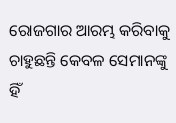ରୋଜଗାର ଆରମ୍ଭ କରିବାକୁ ଚାହୁଛନ୍ତି କେବଳ ସେମାନଙ୍କୁ ହିଁ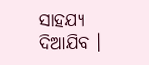ସାହଯ୍ୟ ଦିଆଯିବ ।